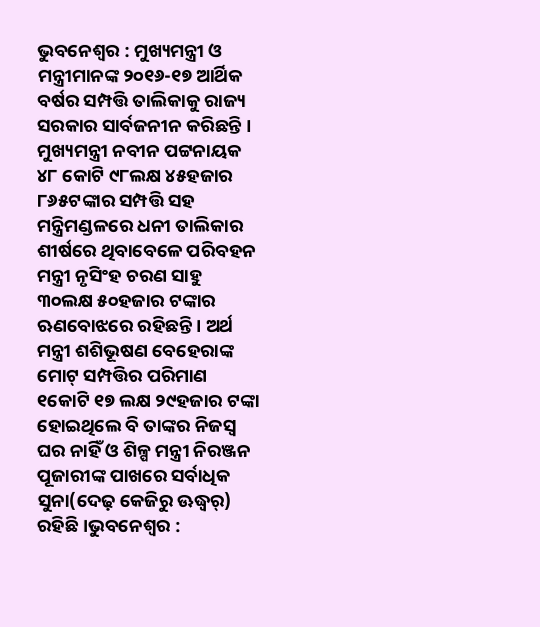ଭୁବନେଶ୍ୱର : ମୁଖ୍ୟମନ୍ତ୍ରୀ ଓ ମନ୍ତ୍ରୀମାନଙ୍କ ୨୦୧୬-୧୭ ଆର୍ଥିକ ବର୍ଷର ସମ୍ପତ୍ତି ତାଲିକାକୁ ରାଜ୍ୟ ସରକାର ସାର୍ବଜନୀନ କରିଛନ୍ତି । ମୁଖ୍ୟମନ୍ତ୍ରୀ ନବୀନ ପଟ୍ଟନାୟକ ୪୮ କୋଟି ୯୮ଲକ୍ଷ ୪୫ହଜାର ୮୬୫ଟଙ୍କାର ସମ୍ପତ୍ତି ସହ ମନ୍ତ୍ରିମଣ୍ଡଳରେ ଧନୀ ତାଲିକାର ଶୀର୍ଷରେ ଥିବାବେଳେ ପରିବହନ ମନ୍ତ୍ରୀ ନୃସିଂହ ଚରଣ ସାହୁ ୩୦ଲକ୍ଷ ୫୦ହଜାର ଟଙ୍କାର ଋଣବୋଝରେ ରହିଛନ୍ତି । ଅର୍ଥ ମନ୍ତ୍ରୀ ଶଶିଭୂଷଣ ବେହେରାଙ୍କ ମୋଟ୍ ସମ୍ପତ୍ତିର ପରିମାଣ ୧କୋଟି ୧୭ ଲକ୍ଷ ୨୯ହଜାର ଟଙ୍କା ହୋଇଥିଲେ ବି ତାଙ୍କର ନିଜସ୍ୱ ଘର ନାହିଁ ଓ ଶିଳ୍ପ ମନ୍ତ୍ରୀ ନିରଞ୍ଜନ ପୂଜାରୀଙ୍କ ପାଖରେ ସର୍ବାଧିକ ସୁନା(ଦେଢ଼ କେଜିରୁ ଊଦ୍ଧ୍ୱର୍) ରହିଛି ।ଭୁବନେଶ୍ୱର :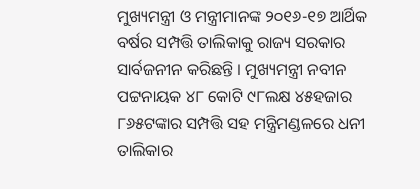ମୁଖ୍ୟମନ୍ତ୍ରୀ ଓ ମନ୍ତ୍ରୀମାନଙ୍କ ୨୦୧୬-୧୭ ଆର୍ଥିକ ବର୍ଷର ସମ୍ପତ୍ତି ତାଲିକାକୁ ରାଜ୍ୟ ସରକାର ସାର୍ବଜନୀନ କରିଛନ୍ତି । ମୁଖ୍ୟମନ୍ତ୍ରୀ ନବୀନ ପଟ୍ଟନାୟକ ୪୮ କୋଟି ୯୮ଲକ୍ଷ ୪୫ହଜାର ୮୬୫ଟଙ୍କାର ସମ୍ପତ୍ତି ସହ ମନ୍ତ୍ରିମଣ୍ଡଳରେ ଧନୀ ତାଲିକାର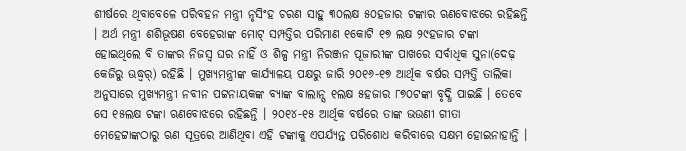ଶୀର୍ଷରେ ଥିବାବେଳେ ପରିବହନ ମନ୍ତ୍ରୀ ନୃସିଂହ ଚରଣ ସାହୁ ୩୦ଲକ୍ଷ ୫୦ହଜାର ଟଙ୍କାର ଋଣବୋଝରେ ରହିଛନ୍ତି । ଅର୍ଥ ମନ୍ତ୍ରୀ ଶଶିଭୂଷଣ ବେହେରାଙ୍କ ମୋଟ୍ ସମ୍ପତ୍ତିର ପରିମାଣ ୧କୋଟି ୧୭ ଲକ୍ଷ ୨୯ହଜାର ଟଙ୍କା ହୋଇଥିଲେ ବି ତାଙ୍କର ନିଜସ୍ୱ ଘର ନାହିଁ ଓ ଶିଳ୍ପ ମନ୍ତ୍ରୀ ନିରଞ୍ଜନ ପୂଜାରୀଙ୍କ ପାଖରେ ସର୍ବାଧିକ ସୁନା(ଦେଢ଼ କେଜିରୁ ଊଦ୍ଧ୍ୱର୍) ରହିଛି । ମୁଖ୍ୟମନ୍ତ୍ରୀଙ୍କ କାର୍ଯ୍ୟାଳୟ ପକ୍ଷରୁ ଜାରି ୨୦୧୬-୧୭ ଆର୍ଥିକ ବର୍ଷର ସମ୍ପତ୍ତି ତାଲିକା ଅନୁସାରେ ମୁଖ୍ୟମନ୍ତ୍ରୀ ନବୀନ ପଟ୍ଟନାୟକଙ୍କ ବ୍ୟାଙ୍କ ବାଲାନ୍ସ ୧ଲକ୍ଷ ୫ହଜାର ୮୭୦ଟଙ୍କା ବୃଦ୍ଧି ପାଇଛି । ତେବେ ସେ ୧୫ଲକ୍ଷ ଟଙ୍କା ଋଣବୋଝରେ ରହିଛନ୍ତି । ୨୦୧୪-୧୫ ଆର୍ଥିକ ବର୍ଷରେ ତାଙ୍କ ଭଉଣୀ ଗୀତା ମେହେଟ୍ଟାଙ୍କଠାରୁ ଋଣ ସୂତ୍ରରେ ଆଣିଥିବା ଏହି ଟଙ୍କାକୁ ଏପର୍ଯ୍ୟନ୍ତ ପରିଶୋଧ କରିବାରେ ସକ୍ଷମ ହୋଇନାହାନ୍ତି ।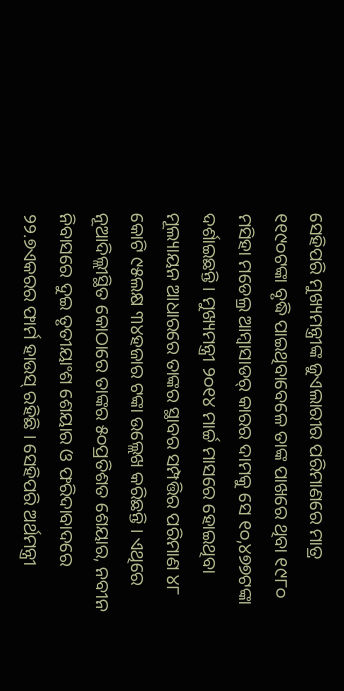ସେହିପରି ମୁଖ୍ୟମନ୍ତ୍ରୀଙ୍କ ଜୁଏଲାରୀର ପରିମାଣରେ ମାତ୍ର ୧୧୯୦ଟଙ୍କା ବୃଦ୍ଧି ପାଇଥିବାବେଳେ ତାଙ୍କ ପାଖରେ ଥିବା ୧୯୮୦ ମସିହା ମଡେଲ୍ର ଆମ୍ବାସାଡର୍ କାରର ଦାମକୁ ସେ ୧୦,୪୭୭ଟଙ୍କା ଦର୍ଶାଇଛନ୍ତି । ମୁଖ୍ୟମନ୍ତ୍ରୀ ୨୦୧୪ ମାର୍ଚ୍ଚ ମାସରେ ହୋଇଥିବା ମୂଲ୍ୟାୟନ ଆଧାରରେ ତାଙ୍କର ସ୍ଥାବର ସମ୍ପତ୍ତିର ପରିମାଣ ୪୮ କୋଟି ୯୫ଲକ୍ଷ ୩୪ହଜାର ଟଙ୍କା ଉଲ୍ଲେଖ କରିଛନ୍ତି । ଏଥିରେ ନୂଆଦିଲ୍ଲୀସ୍ଥିତ କୋଠାରେ ତାଙ୍କର ୫୦ପ୍ରତିଶତ ଶେୟାର, ନବୀନ ନିବାସରେ ଦୁଇ ତୃତୀୟାଂଶ ଶେୟାର ଓ ଫରିଦାବାଦରେ ୨୨.୭ଏକରର ଫାର୍ମ ହାଉସ୍ ରହିଛି । ସେହିପରି ଅର୍ଥମନ୍ତ୍ରୀ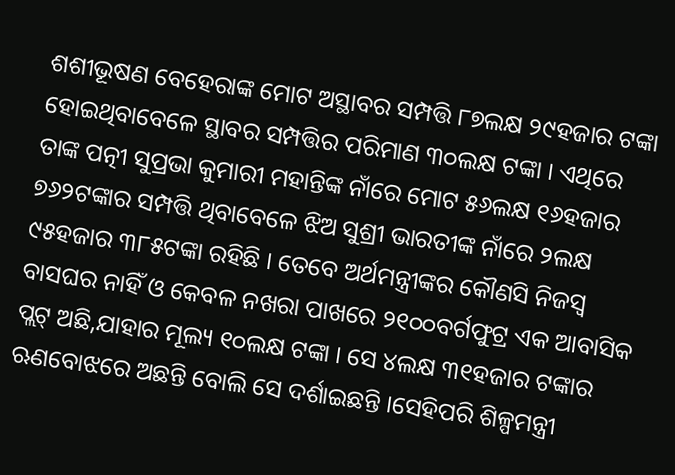ଶଶୀଭୂଷଣ ବେହେରାଙ୍କ ମୋଟ ଅସ୍ଥାବର ସମ୍ପତ୍ତି ୮୭ଲକ୍ଷ ୨୯ହଜାର ଟଙ୍କା ହୋଇଥିବାବେଳେ ସ୍ଥାବର ସମ୍ପତ୍ତିର ପରିମାଣ ୩୦ଲକ୍ଷ ଟଙ୍କା । ଏଥିରେ ତାଙ୍କ ପତ୍ନୀ ସୁପ୍ରଭା କୁମାରୀ ମହାନ୍ତିଙ୍କ ନାଁରେ ମୋଟ ୫୬ଲକ୍ଷ ୧୬ହଜାର ୭୬୨ଟଙ୍କାର ସମ୍ପତ୍ତି ଥିବାବେଳେ ଝିଅ ସୁଶ୍ରୀ ଭାରତୀଙ୍କ ନାଁରେ ୨ଲକ୍ଷ ୯୫ହଜାର ୩୮୫ଟଙ୍କା ରହିଛି । ତେବେ ଅର୍ଥମନ୍ତ୍ରୀଙ୍କର କୌଣସି ନିଜସ୍ୱ ବାସଘର ନାହିଁ ଓ କେବଳ ନଖରା ପାଖରେ ୨୧୦୦ବର୍ଗଫୁଟ୍ର ଏକ ଆବାସିକ ପ୍ଲଟ୍ ଅଛି,ଯାହାର ମୂଲ୍ୟ ୧୦ଲକ୍ଷ ଟଙ୍କା । ସେ ୪ଲକ୍ଷ ୩୧ହଜାର ଟଙ୍କାର ଋଣବୋଝରେ ଅଛନ୍ତି ବୋଲି ସେ ଦର୍ଶାଇଛନ୍ତି ।ସେହିପରି ଶିଳ୍ପମନ୍ତ୍ରୀ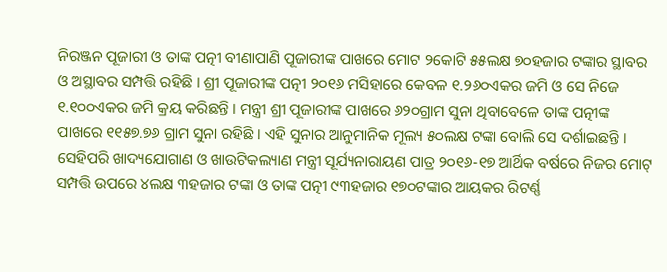ନିରଞ୍ଜନ ପୂଜାରୀ ଓ ତାଙ୍କ ପତ୍ନୀ ବୀଣାପାଣି ପୂଜାରୀଙ୍କ ପାଖରେ ମୋଟ ୨କୋଟି ୫୫ଲକ୍ଷ ୭୦ହଜାର ଟଙ୍କାର ସ୍ଥାବର ଓ ଅସ୍ଥାବର ସମ୍ପତ୍ତି ରହିଛି । ଶ୍ରୀ ପୂଜାରୀଙ୍କ ପତ୍ନୀ ୨୦୧୬ ମସିହାରେ କେବଳ ୧.୨୬୦ଏକର ଜମି ଓ ସେ ନିଜେ ୧.୧୦୦ଏକର ଜମି କ୍ରୟ କରିଛନ୍ତି । ମନ୍ତ୍ରୀ ଶ୍ରୀ ପୂଜାରୀଙ୍କ ପାଖରେ ୬୨୦ଗ୍ରାମ ସୁନା ଥିବାବେଳେ ତାଙ୍କ ପତ୍ନୀଙ୍କ ପାଖରେ ୧୧୫୭.୭୬ ଗ୍ରାମ ସୁନା ରହିଛି । ଏହି ସୁନାର ଆନୁମାନିକ ମୂଲ୍ୟ ୫୦ଲକ୍ଷ ଟଙ୍କା ବୋଲି ସେ ଦର୍ଶାଇଛନ୍ତି । ସେହିପରି ଖାଦ୍ୟଯୋଗାଣ ଓ ଖାଉଟିକଲ୍ୟାଣ ମନ୍ତ୍ରୀ ସୂର୍ଯ୍ୟନାରାୟଣ ପାତ୍ର ୨୦୧୬-୧୭ ଆର୍ଥିକ ବର୍ଷରେ ନିଜର ମୋଟ୍ ସମ୍ପତ୍ତି ଉପରେ ୪ଲକ୍ଷ ୩ହଜାର ଟଙ୍କା ଓ ତାଙ୍କ ପତ୍ନୀ ୯୩ହଜାର ୧୭୦ଟଙ୍କାର ଆୟକର ରିଟର୍ଣ୍ଣ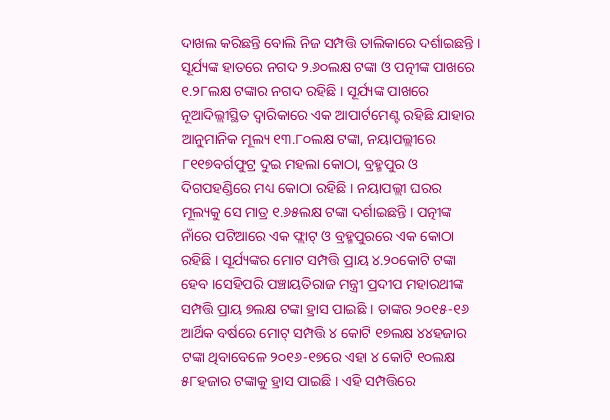ଦାଖଲ କରିଛନ୍ତି ବୋଲି ନିଜ ସମ୍ପତ୍ତି ତାଲିକାରେ ଦର୍ଶାଇଛନ୍ତି । ସୂର୍ଯ୍ୟଙ୍କ ହାତରେ ନଗଦ ୨.୬୦ଲକ୍ଷ ଟଙ୍କା ଓ ପତ୍ନୀଙ୍କ ପାଖରେ ୧.୨୮ଲକ୍ଷ ଟଙ୍କାର ନଗଦ ରହିଛି । ସୂର୍ଯ୍ୟଙ୍କ ପାଖରେ ନୂଆଦିଲ୍ଲୀସ୍ଥିତ ଦ୍ୱାରିକାରେ ଏକ ଆପାର୍ଟମେଣ୍ଟ ରହିଛି ଯାହାର ଆନୁମାନିକ ମୂଲ୍ୟ ୧୩.୮୦ଲକ୍ଷ ଟଙ୍କା, ନୟାପଲ୍ଲୀରେ ୮୧୧୭ବର୍ଗଫୁଟ୍ର ଦୁଇ ମହଲା କୋଠା, ବ୍ରହ୍ମପୁର ଓ ଦିଗପହଣ୍ଡିରେ ମଧ୍ୟ କୋଠା ରହିଛି । ନୟାପଲ୍ଲୀ ଘରର ମୂଲ୍ୟକୁ ସେ ମାତ୍ର ୧.୬୫ଲକ୍ଷ ଟଙ୍କା ଦର୍ଶାଇଛନ୍ତି । ପତ୍ନୀଙ୍କ ନାଁରେ ପଟିଆରେ ଏକ ଫ୍ଲାଟ୍ ଓ ବ୍ରହ୍ମପୁରରେ ଏକ କୋଠା ରହିଛି । ସୂର୍ଯ୍ୟଙ୍କର ମୋଟ ସମ୍ପତ୍ତି ପ୍ରାୟ ୪.୨୦କୋଟି ଟଙ୍କା ହେବ ।ସେହିପରି ପଞ୍ଚାୟତିରାଜ ମନ୍ତ୍ରୀ ପ୍ରଦୀପ ମହାରଥୀଙ୍କ ସମ୍ପତ୍ତି ପ୍ରାୟ ୭ଲକ୍ଷ ଟଙ୍କା ହ୍ରାସ ପାଇଛି । ତାଙ୍କର ୨୦୧୫-୧୬ ଆର୍ଥିକ ବର୍ଷରେ ମୋଟ୍ ସମ୍ପତ୍ତି ୪ କୋଟି ୧୭ଲକ୍ଷ ୪୪ହଜାର ଟଙ୍କା ଥିବାବେଳେ ୨୦୧୬-୧୭ରେ ଏହା ୪ କୋଟି ୧୦ଲକ୍ଷ ୫୮ହଜାର ଟଙ୍କାକୁ ହ୍ରାସ ପାଇଛି । ଏହି ସମ୍ପତ୍ତିରେ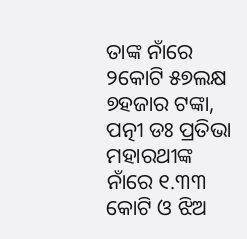ତାଙ୍କ ନାଁରେ ୨କୋଟି ୫୭ଲକ୍ଷ ୭ହଜାର ଟଙ୍କା, ପତ୍ନୀ ଡଃ ପ୍ରତିଭା ମହାରଥୀଙ୍କ ନାଁରେ ୧.୩୩ କୋଟି ଓ ଝିଅ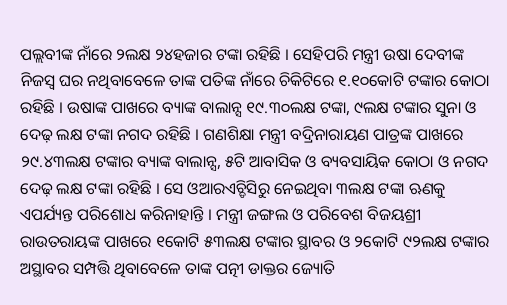ପଲ୍ଲବୀଙ୍କ ନାଁରେ ୨ଲକ୍ଷ ୨୪ହଜାର ଟଙ୍କା ରହିଛି । ସେହିପରି ମନ୍ତ୍ରୀ ଉଷା ଦେବୀଙ୍କ ନିଜସ୍ୱ ଘର ନଥିବାବେଳେ ତାଙ୍କ ପତିଙ୍କ ନାଁରେ ଚିକିଟିରେ ୧.୧୦କୋଟି ଟଙ୍କାର କୋଠା ରହିଛି । ଉଷାଙ୍କ ପାଖରେ ବ୍ୟାଙ୍କ ବାଲାନ୍ସ ୧୯.୩୦ଲକ୍ଷ ଟଙ୍କା, ୯ଲକ୍ଷ ଟଙ୍କାର ସୁନା ଓ ଦେଢ଼ ଲକ୍ଷ ଟଙ୍କା ନଗଦ ରହିଛି । ଗଣଶିକ୍ଷା ମନ୍ତ୍ରୀ ବଦ୍ରିନାରାୟଣ ପାତ୍ରଙ୍କ ପାଖରେ ୨୯.୪୩ଲକ୍ଷ ଟଙ୍କାର ବ୍ୟାଙ୍କ ବାଲାନ୍ସ, ୫ଟି ଆବାସିକ ଓ ବ୍ୟବସାୟିକ କୋଠା ଓ ନଗଦ ଦେଢ଼ ଲକ୍ଷ ଟଙ୍କା ରହିଛି । ସେ ଓଆରଏଚ୍ଡିସିରୁ ନେଇଥିବା ୩ଲକ୍ଷ ଟଙ୍କା ଋଣକୁ ଏପର୍ଯ୍ୟନ୍ତ ପରିଶୋଧ କରିନାହାନ୍ତି । ମନ୍ତ୍ରୀ ଜଙ୍ଗଲ ଓ ପରିବେଶ ବିଜୟଶ୍ରୀ ରାଉତରାୟଙ୍କ ପାଖରେ ୧କୋଟି ୫୩ଲକ୍ଷ ଟଙ୍କାର ସ୍ଥାବର ଓ ୨କୋଟି ୯୨ଲକ୍ଷ ଟଙ୍କାର ଅସ୍ଥାବର ସମ୍ପତ୍ତି ଥିବାବେଳେ ତାଙ୍କ ପତ୍ନୀ ଡାକ୍ତର ଜ୍ୟୋତି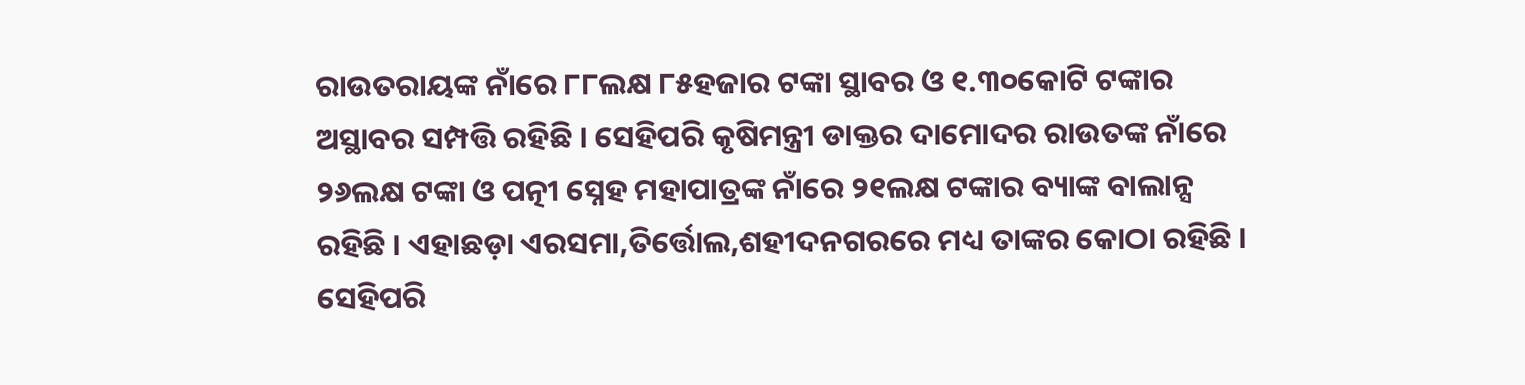ରାଉତରାୟଙ୍କ ନାଁରେ ୮୮ଲକ୍ଷ ୮୫ହଜାର ଟଙ୍କା ସ୍ଥାବର ଓ ୧.୩୦କୋଟି ଟଙ୍କାର ଅସ୍ଥାବର ସମ୍ପତ୍ତି ରହିଛି । ସେହିପରି କୃଷିମନ୍ତ୍ରୀ ଡାକ୍ତର ଦାମୋଦର ରାଉତଙ୍କ ନାଁରେ ୨୬ଲକ୍ଷ ଟଙ୍କା ଓ ପତ୍ନୀ ସ୍ନେହ ମହାପାତ୍ରଙ୍କ ନାଁରେ ୨୧ଲକ୍ଷ ଟଙ୍କାର ବ୍ୟାଙ୍କ ବାଲାନ୍ସ ରହିଛି । ଏହାଛଡ଼ା ଏରସମା,ତିର୍ତ୍ତୋଲ,ଶହୀଦନଗରରେ ମଧ୍ୟ ତାଙ୍କର କୋଠା ରହିଛି । ସେହିପରି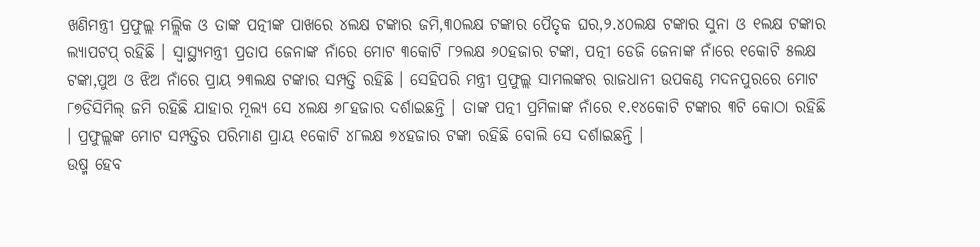ଖଣିମନ୍ତ୍ରୀ ପ୍ରଫୁଲ୍ଲ ମଲ୍ଲିକ ଓ ତାଙ୍କ ପତ୍ନୀଙ୍କ ପାଖରେ ୪ଲକ୍ଷ ଟଙ୍କାର ଜମି,୩୦ଲକ୍ଷ ଟଙ୍କାର ପୈତୃକ ଘର,୨.୪୦ଲକ୍ଷ ଟଙ୍କାର ସୁନା ଓ ୧ଲକ୍ଷ ଟଙ୍କାର ଲ୍ୟାପଟପ୍ ରହିଛି । ସ୍ୱାସ୍ଥ୍ୟମନ୍ତ୍ରୀ ପ୍ରତାପ ଜେନାଙ୍କ ନାଁରେ ମୋଟ ୩କୋଟି ୮୨ଲକ୍ଷ ୬୦ହଜାର ଟଙ୍କା, ପତ୍ନୀ ଡେଜି ଜେନାଙ୍କ ନାଁରେ ୧କୋଟି ୫ଲକ୍ଷ ଟଙ୍କା,ପୁଅ ଓ ଝିଅ ନାଁରେ ପ୍ରାୟ ୨୩ଲକ୍ଷ ଟଙ୍କାର ସମ୍ପତ୍ତି ରହିଛି । ସେହିପରି ମନ୍ତ୍ରୀ ପ୍ରଫୁଲ୍ଲ ସାମଲଙ୍କର ରାଜଧାନୀ ଉପକଣ୍ଠ ମଦନପୁରରେ ମୋଟ ୮୭ଡିସିମିଲ୍ ଜମି ରହିଛି ଯାହାର ମୂଲ୍ୟ ସେ ୪ଲକ୍ଷ ୬୮ହଜାର ଦର୍ଶାଇଛନ୍ତି । ତାଙ୍କ ପତ୍ନୀ ପ୍ରମିଳାଙ୍କ ନାଁରେ ୧.୧୪କୋଟି ଟଙ୍କାର ୩ଟି କୋଠା ରହିଛି । ପ୍ରଫୁଲ୍ଲଙ୍କ ମୋଟ ସମ୍ପତ୍ତିର ପରିମାଣ ପ୍ରାୟ ୧କୋଟି ୪୮ଲକ୍ଷ ୭୪ହଜାର ଟଙ୍କା ରହିଛି ବୋଲି ସେ ଦର୍ଶାଇଛନ୍ତି ।
ଉଷ୍ମ ହେବ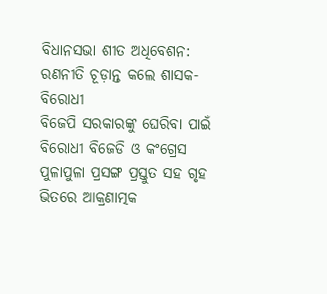ବିଧାନସଭା ଶୀତ ଅଧିବେଶନ: ରଣନୀତି ଚୂଡ଼ାନ୍ତ କଲେ ଶାସକ-ବିରୋଧୀ
ବିଜେପି ସରକାରଙ୍କୁ ଘେରିବା ପାଇଁ ବିରୋଧୀ ବିଜେଡି ଓ କଂଗ୍ରେସ ପୁଳାପୁଳା ପ୍ରସଙ୍ଗ ପ୍ରସ୍ତୁତ ସହ ଗୃହ ଭିତରେ ଆକ୍ରଣାତ୍ମକ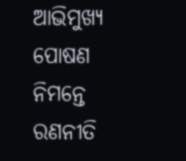ଆଭିମୁଖ୍ୟ ପୋଷଣ ନିମନ୍ତେ ରଣନୀତି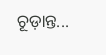ଚୂଡ଼ାନ୍ତ...